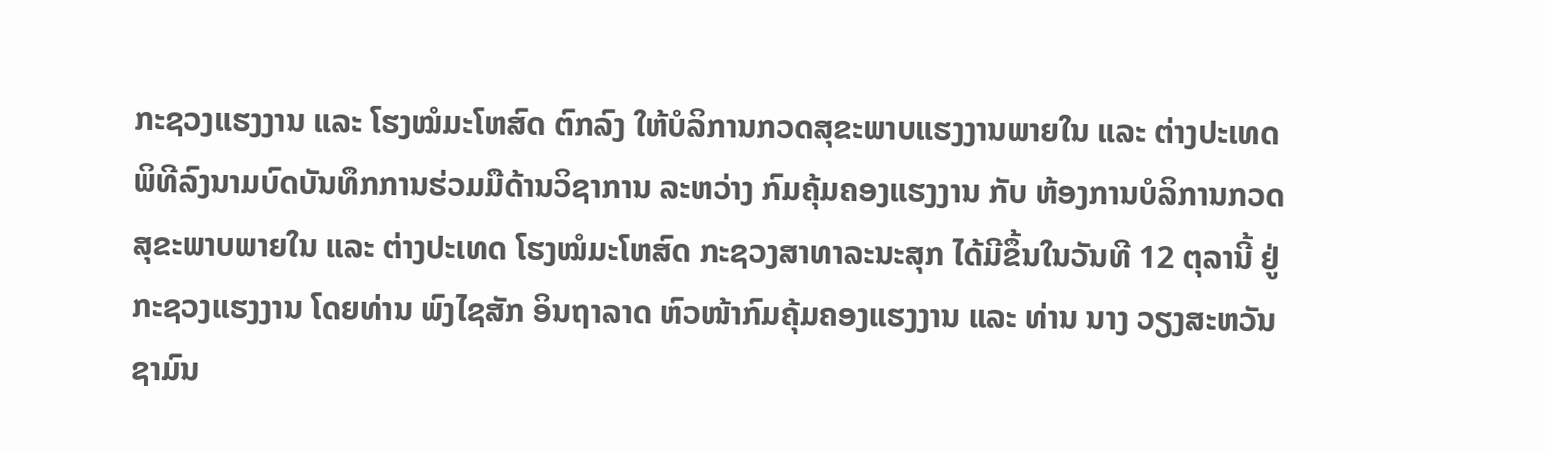ກະຊວງແຮງງານ ແລະ ໂຮງໝໍມະໂຫສົດ ຕົກລົງ ໃຫ້ບໍລິການກວດສຸຂະພາບແຮງງານພາຍໃນ ແລະ ຕ່າງປະເທດ
ພິທີລົງນາມບົດບັນທຶກການຮ່ວມມືດ້ານວິຊາການ ລະຫວ່າງ ກົມຄຸ້ມຄອງແຮງງານ ກັບ ຫ້ອງການບໍລິການກວດສຸຂະພາບພາຍໃນ ແລະ ຕ່າງປະເທດ ໂຮງໝໍມະໂຫສົດ ກະຊວງສາທາລະນະສຸກ ໄດ້ມີຂຶ້ນໃນວັນທີ 12 ຕຸລານີ້ ຢູ່ກະຊວງແຮງງານ ໂດຍທ່ານ ພົງໄຊສັກ ອິນຖາລາດ ຫົວໜ້າກົມຄຸ້ມຄອງແຮງງານ ແລະ ທ່ານ ນາງ ວຽງສະຫວັນ ຊາມົນ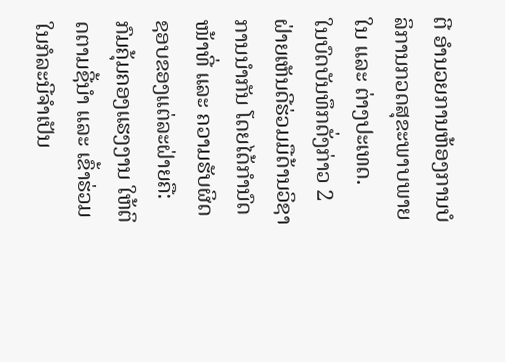ຕີ ອຳນວຍການຫ້ອງການບໍລິການກວດສຸຂະພາບພາຍໃນ ແລະ ຕ່າງປະເທດ.
ໃນບົດບັນທຶກດັ່ງກ່າວ 2 ຝ່າຍເຫັນດີຮ່ວມມືດ້ານວິຊາການນຳກັນ ໂດຍໄດ້ກຳນົດໜ້າທີ່ ແລະ ຄວາມຮັບຜິດຊອບຂອງແຕ່ລະຝ່າຍຄື: ກົມຄຸ້ມຄອງແຮງງານ ໃຫ້ຕິດຕາມຊີ້ນຳ ແລະ ເຂົ້າຮ່ວມໃນກໍລະນີຈຳເປັນ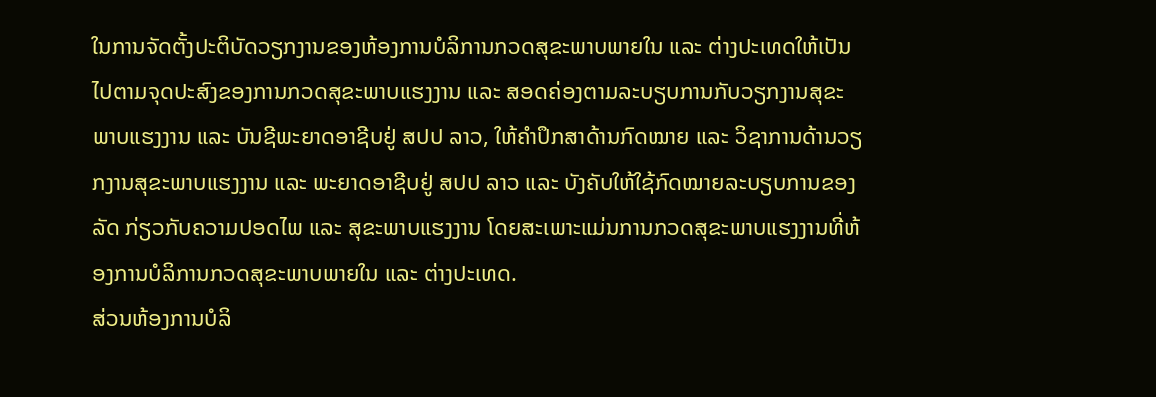ໃນການຈັດຕັ້ງປະຕິບັດວຽກງານຂອງຫ້ອງການບໍລິການກວດສຸຂະພາບພາຍໃນ ແລະ ຕ່າງປະເທດໃຫ້ເປັນໄປຕາມຈຸດປະສົງຂອງການກວດສຸຂະພາບແຮງງານ ແລະ ສອດຄ່ອງຕາມລະບຽບການກັບວຽກງານສຸຂະພາບແຮງງານ ແລະ ບັນຊີພະຍາດອາຊີບຢູ່ ສປປ ລາວ, ໃຫ້ຄໍາປຶກສາດ້ານກົດໝາຍ ແລະ ວິຊາການດ້ານວຽກງານສຸຂະພາບແຮງງານ ແລະ ພະຍາດອາຊີບຢູ່ ສປປ ລາວ ແລະ ບັງຄັບໃຫ້ໃຊ້ກົດໝາຍລະບຽບການຂອງລັດ ກ່ຽວກັບຄວາມປອດໄພ ແລະ ສຸຂະພາບແຮງງານ ໂດຍສະເພາະແມ່ນການກວດສຸຂະພາບແຮງງານທີ່ຫ້ອງການບໍລິການກວດສຸຂະພາບພາຍໃນ ແລະ ຕ່າງປະເທດ.
ສ່ວນຫ້ອງການບໍລິ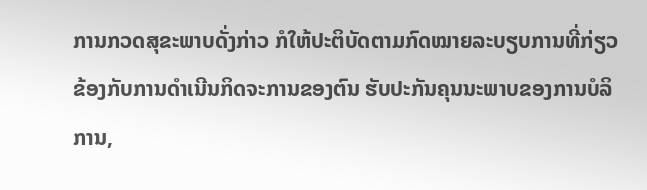ການກວດສຸຂະພາບດັ່ງກ່າວ ກໍໃຫ້ປະຕິບັດຕາມກົດໝາຍລະບຽບການທີ່ກ່ຽວຂ້ອງກັບການດຳເນີນກິດຈະການຂອງຕົນ ຮັບປະກັນຄຸນນະພາບຂອງການບໍລິການ,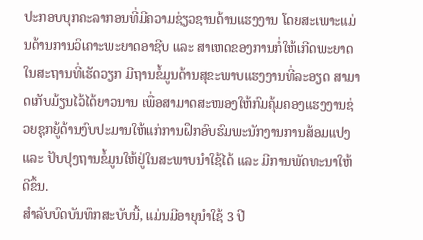ປະກອບບຸກຄະລາກອນທີ່ມີຄວາມຊ່ຽວຊານດ້ານແຮງງານ ໂດຍສະເພາະແມ່ນດ້ານການວິເຄາະພະຍາດອາຊີບ ແລະ ສາເຫດຂອງການກໍ່ໃຫ້ເກີດພະຍາດໃນສະຖານທີ່ເຮັດວຽກ ມີຖານຂໍ້ມູນດ້ານສຸຂະພາບແຮງງານທີ່ລະອຽດ ສາມາດເກັບມ້ຽນໄວ້ໄດ້ຍາວນານ ເພື່ອສາມາດສະໜອງໃຫ້ກົມຄຸ້ມຄອງແຮງງານຊ່ວຍຊຸກຍູ້ດ້ານງົບປະມານໃຫ້ແກ່ການຝຶກອົບຮົມພະນັກງານການສ້ອມແປງ ແລະ ປັບປຸງຖານຂໍ້ມູນໃຫ້ຢູ່ໃນສະພາບນຳໃຊ້ໄດ້ ແລະ ມີການພັດທະນາໃຫ້ດີຂຶ້ນ.
ສຳລັບບົດບັນທຶກສະບັບນີ້, ແມ່ນມີອາຍຸນຳໃຊ້ 3 ປີ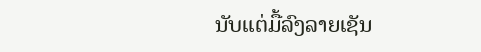ນັບແຕ່ມື້ລົງລາຍເຊັນ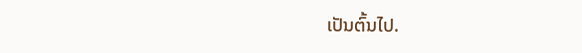ເປັນຕົ້ນໄປ.